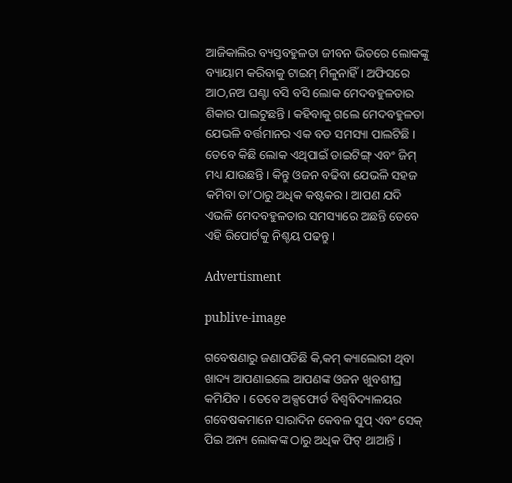ଆଜିକାଲିର ବ୍ୟସ୍ତବହୁଳତା ଜୀବନ ଭିତରେ ଲୋକଙ୍କୁ ବ୍ୟାୟାମ କରିବାକୁ ଟାଇମ୍ ମିଳୁନାହିଁ । ଅଫିସରେ ଆଠ,ନଅ ଘଣ୍ଟା ବସି ବସି ଲୋକ ମେଦବହୁଳତାର ଶିକାର ପାଲଟୁଛନ୍ତି । କହିବାକୁ ଗଲେ ମେଦବହୁଳତା ଯେଭଳି ବର୍ତ୍ତମାନର ଏକ ବଡ ସମସ୍ୟା ପାଲଟିଛି । ତେବେ କିଛି ଲୋକ ଏଥିପାଇଁ ଡାଇଟିଙ୍ଗ୍ ଏବଂ ଜିମ୍ ମଧ୍ୟ ଯାଉଛନ୍ତି । କିନ୍ତୁ ଓଜନ ବଢିବା ଯେଭଳି ସହଜ କମିବା ତା’ଠାରୁ ଅଧିକ କଷ୍ଟକର । ଆପଣ ଯଦି ଏଭଳି ମେଦବହୁଳତାର ସମସ୍ୟାରେ ଅଛନ୍ତି ତେବେ ଏହି ରିପୋର୍ଟକୁ ନିଶ୍ଚୟ ପଢନ୍ତୁ ।

Advertisment

publive-image

ଗବେଷଣାରୁ ଜଣାପଡିଛି କି,କମ୍ କ୍ୟାଲୋରୀ ଥିବା ଖାଦ୍ୟ ଆପଣାଇଲେ ଆପଣଙ୍କ ଓଜନ ଖୁବଶୀଘ୍ର କମିଯିବ । ତେବେ ଅକ୍ସଫୋର୍ଡ ବିଶ୍ୱବିଦ୍ୟାଳୟର ଗବେଷକମାନେ ସାରାଦିନ କେବଳ ସୁପ୍ ଏବଂ ସେକ୍ ପିଇ ଅନ୍ୟ ଲୋକଙ୍କ ଠାରୁ ଅଧିକ ଫିଟ୍ ଥାଆନ୍ତି ।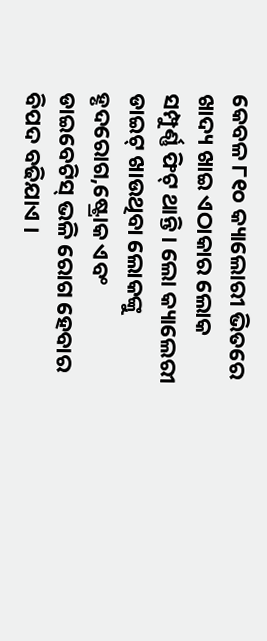କେବଳ ୮୧୦ କ୍ୟାଲୋରୀ ଭିତରେ ଖାଦ୍ୟ ଖାଇ ଏଠାକାର ଲୋକ ସମ୍ପୁର୍ଣ୍ଣ ଫିଟ୍ ଥାନ୍ତି । ଲୋ କ୍ୟାଲେରୀ ଡାଇଟ୍ ଖାଉଥିବା ଲୋକଙ୍କୁ ହୃଦରୋଗ,ଷ୍ଟ୍ରୋକ ଏବଂ ଡାଇବେଟିସ୍ ଭଳି ରୋଗ ହେବାର ବିପଦ ବଢିଯାଏ ।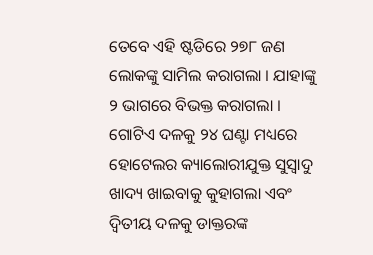ତେବେ ଏହି ଷ୍ଟଡିରେ ୨୭୮ ଜଣ ଲୋକଙ୍କୁ ସାମିଲ କରାଗଲା । ଯାହାଙ୍କୁ ୨ ଭାଗରେ ବିଭକ୍ତ କରାଗଲା । ଗୋଟିଏ ଦଳକୁ ୨୪ ଘଣ୍ଟା ମଧ୍ୟରେ ହୋଟେଲର କ୍ୟାଲୋରୀଯୁକ୍ତ ସୁସ୍ୱାଦୁ ଖାଦ୍ୟ ଖାଇବାକୁ କୁହାଗଲା ଏବଂ ଦ୍ୱିତୀୟ ଦଳକୁ ଡାକ୍ତରଙ୍କ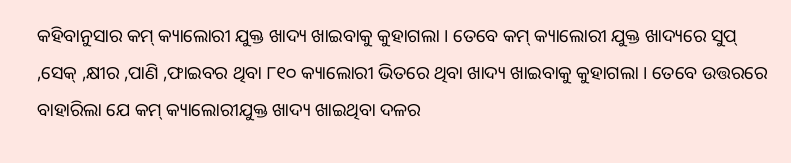କହିବାନୁସାର କମ୍ କ୍ୟାଲୋରୀ ଯୁକ୍ତ ଖାଦ୍ୟ ଖାଇବାକୁ କୁହାଗଲା । ତେବେ କମ୍ କ୍ୟାଲୋରୀ ଯୁକ୍ତ ଖାଦ୍ୟରେ ସୁପ୍ ,ସେକ୍ ,କ୍ଷୀର ,ପାଣି ,ଫାଇବର ଥିବା ୮୧୦ କ୍ୟାଲୋରୀ ଭିତରେ ଥିବା ଖାଦ୍ୟ ଖାଇବାକୁ କୁହାଗଲା । ତେବେ ଉତ୍ତରରେ ବାହାରିଲା ଯେ କମ୍ କ୍ୟାଲୋରୀଯୁକ୍ତ ଖାଦ୍ୟ ଖାଇଥିବା ଦଳର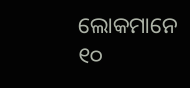ଲୋକମାନେ ୧୦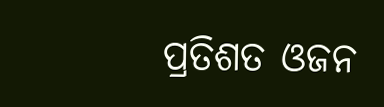ପ୍ରତିଶତ ଓଜନ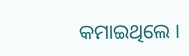କମାଇଥିଲେ ।